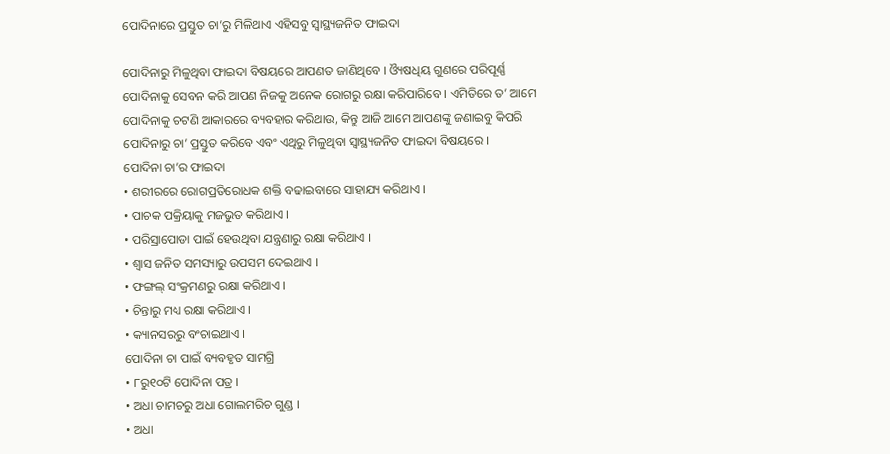ପୋଦିନାରେ ପ୍ରସ୍ତୁତ ଚା’ରୁ ମିଳିଥାଏ ଏହିସବୁ ସ୍ୱାସ୍ଥ୍ୟଜନିତ ଫାଇଦା

ପୋଦିନାରୁ ମିଳୁଥିବା ଫାଇଦା ବିଷୟରେ ଆପଣତ ଜାଣିଥିବେ । ଓ୍ୟୖଷଧିୟ ଗୁଣରେ ପରିପୂର୍ଣ୍ଣ ପୋଦିନାକୁ ସେବନ କରି ଆପଣ ନିଜକୁ ଅନେକ ରୋଗରୁ ରକ୍ଷା କରିପାରିବେ । ଏମିତିରେ ତ’ ଆମେ ପୋଦିନାକୁ ଚଟଣି ଆକାରରେ ବ୍ୟବହାର କରିଥାଉ, କିନ୍ତୁ ଆଜି ଆମେ ଆପଣଙ୍କୁ ଜଣାଇବୁ କିପରି ପୋଦିନାରୁ ଚା’ ପ୍ରସ୍ତୁତ କରିବେ ଏବଂ ଏଥିରୁ ମିଳୁଥିବା ସ୍ୱାସ୍ଥ୍ୟଜନିତ ଫାଇଦା ବିଷୟରେ ।
ପୋଦିନା ଚା’ର ଫାଇଦା
• ଶରୀରରେ ରୋଗପ୍ରତିରୋଧକ ଶକ୍ତି ବଢାଇବାରେ ସାହାଯ୍ୟ କରିଥାଏ ।
• ପାଚକ ପକ୍ରିୟାକୁ ମଜଭୁତ କରିଥାଏ ।
• ପରିସ୍ରାପୋଡା ପାଇଁ ହେଉଥିବା ଯନ୍ତ୍ରଣାରୁ ରକ୍ଷା କରିଥାଏ ।
• ଶ୍ବାସ ଜନିତ ସମସ୍ୟାରୁ ଉପସମ ଦେଇଥାଏ ।
• ଫଙ୍ଗଲ୍ ସଂକ୍ରମଣରୁ ରକ୍ଷା କରିଥାଏ ।
• ଚିନ୍ତାରୁ ମଧ୍ୟ ରକ୍ଷା କରିଥାଏ ।
• କ୍ୟାନସରରୁ ବଂଚାଇଥାଏ ।
ପୋଦିନା ଚା ପାଇଁ ବ୍ୟବହୃତ ସାମଗ୍ରି
• ୮ରୁ୧୦ଟି ପୋଦିନା ପତ୍ର ।
• ଅଧା ଚାମଚରୁ ଅଧା ଗୋଲମରିଚ ଗୁଣ୍ଡ ।
• ଅଧା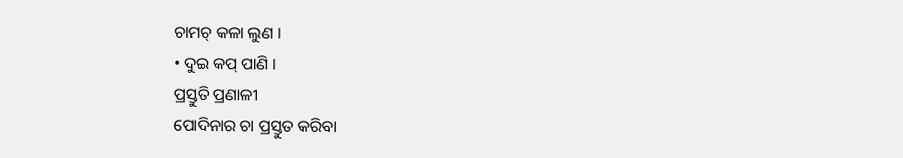ଚାମଚ୍ କଳା ଲୁଣ ।
• ଦୁଇ କପ୍ ପାଣି ।
ପ୍ରସ୍ତୁତି ପ୍ରଣାଳୀ
ପୋଦିନାର ଚା ପ୍ରସ୍ତୁତ କରିବା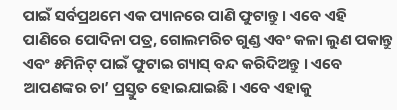ପାଇଁ ସର୍ବପ୍ରଥମେ ଏକ ପ୍ୟାନରେ ପାଣି ଫୁଟାନ୍ତୁ । ଏବେ ଏହି ପାଣିରେ ପୋଦିନା ପତ୍ର, ଗୋଲମରିଚ ଗୁଣ୍ଡ ଏବଂ କଳା ଲୁଣ ପକାନ୍ତୁ ଏବଂ ୫ମିନିଟ୍ ପାଇଁ ଫୁଟାଇ ଗ୍ୟାସ୍ ବନ୍ଦ କରିଦିଅନ୍ତୁ । ଏବେ ଆପଣଙ୍କର ଚା’ ପ୍ରସ୍ତୁତ ହୋଇଯାଇଛି । ଏବେ ଏହାକୁ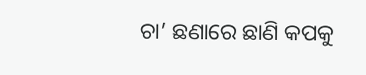ଚା’ ଛଣାରେ ଛାଣି କପକୁ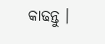କାଢନ୍ତୁ ।